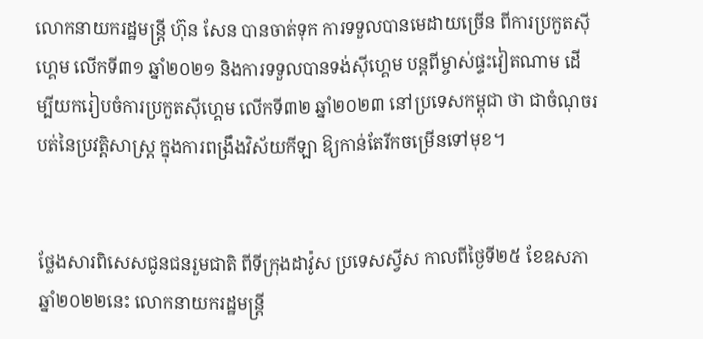លោកនាយករដ្ឋមន្រ្តី ហ៊ុន សែន បានចាត់ទុក ការទទួលបានមេដាយច្រើន ពីការប្រកួតស៊ីហ្គេម លើកទី៣១ ឆ្នាំ២០២១ និងការទទួលបានទង់ស៊ីហ្គេម បន្តពីម្ចាស់ផ្ទះវៀតណាម ដើម្បីយករៀបចំការប្រកួតស៊ីហ្គេម លើកទី៣២ ឆ្នាំ២០២៣ នៅប្រទេសកម្ពុជា ថា ជាចំណុចរបត់នៃប្រវត្តិសាស្ត្រ ក្នុងការពង្រឹងវិស័យកីឡា ឱ្យកាន់តែរីកចម្រើនទៅមុខ។


ថ្លែងសារពិសេសជូនជនរួមជាតិ ពីទីក្រុងដាវ៉ូស ប្រទេសស្វីស កាលពីថ្ងៃទី២៥ ខែឧសភា ឆ្នាំ២០២២នេះ លោកនាយករដ្ឋមន្រ្តី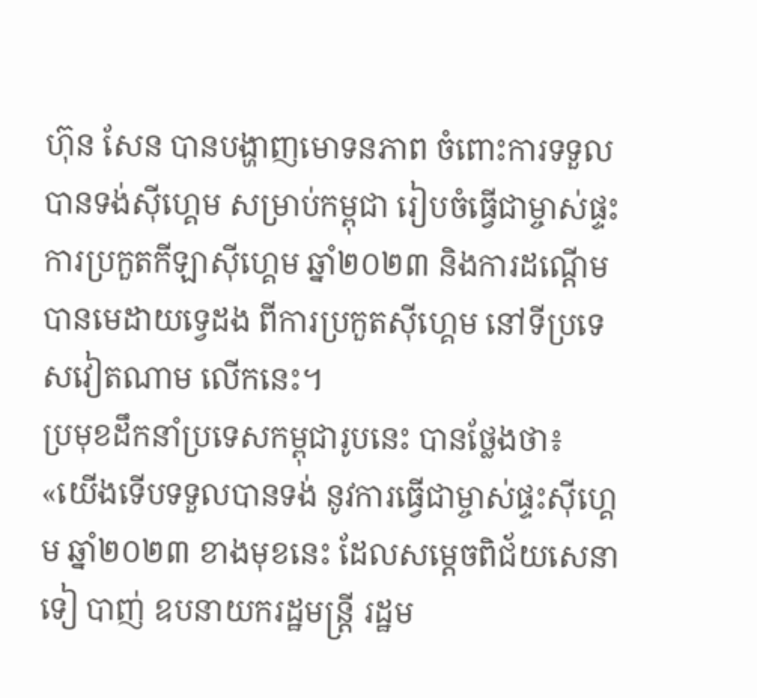ហ៊ុន សែន បានបង្ហាញមោទនភាព ចំពោះការទទួលបានទង់ស៊ីហ្គេម សម្រាប់កម្ពុជា រៀបចំធ្វើជាម្ចាស់ផ្ទះ ការប្រកួតកីឡាស៊ីហ្គេម ឆ្នាំ២០២៣ និងការដណ្តើមបានមេដាយទ្វេដង ពីការប្រកួតស៊ីហ្គេម នៅទីប្រទេសវៀតណាម លើកនេះ។
ប្រមុខដឹកនាំប្រទេសកម្ពុជារូបនេះ បានថ្លែងថា៖ «យើងទើបទទួលបានទង់ នូវការធ្វើជាម្ចាស់ផ្ទះស៊ីហ្គេម ឆ្នាំ២០២៣ ខាងមុខនេះ ដែលសម្ដេចពិជ័យសេនា ទៀ បាញ់ ឧបនាយករដ្ឋមន្ដ្រី រដ្ឋម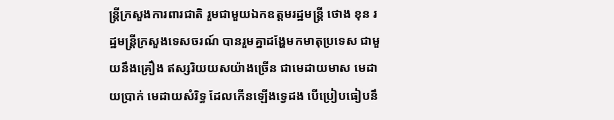ន្ដ្រីក្រសួងការពារជាតិ រួមជាមួយឯកឧត្តមរដ្ឋមន្ដ្រី ថោង ខុន រដ្ឋមន្ត្រីក្រសួងទេសចរណ៍ បានរួមគ្នាដង្ហែមកមាតុប្រទេស ជាមួយនឹងគ្រឿង ឥស្សរិយយសយ៉ាងច្រើន ជាមេដាយមាស មេដាយប្រាក់ មេដាយសំរិទ្ធ ដែលកើនឡើងទ្វេដង បើប្រៀបធៀបនឹ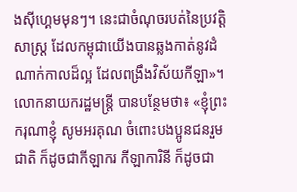ងស៊ីហ្គេមមុនៗ។ នេះជាចំណុចរបត់នៃប្រវត្តិសាស្ដ្រ ដែលកម្ពុជាយើងបានឆ្លងកាត់នូវដំណាក់កាលដ៏ល្អ ដែលពង្រឹងវិស័យកីឡា»។
លោកនាយករដ្ឋមន្រ្តី បានបន្ថែមថា៖ «ខ្ញុំព្រះករុណាខ្ញុំ សូមអរគុណ ចំពោះបងប្អូនជនរួមជាតិ ក៏ដូចជាកីឡាករ កីឡាការិនី ក៏ដូចជា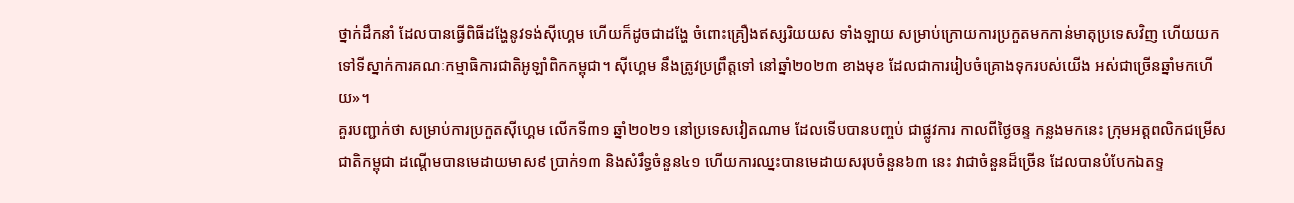ថ្នាក់ដឹកនាំ ដែលបានធ្វើពិធីដង្ហែនូវទង់ស៊ីហ្គេម ហើយក៏ដូចជាដង្ហែ ចំពោះគ្រឿងឥស្សរិយយស ទាំងឡាយ សម្រាប់ក្រោយការប្រកួតមកកាន់មាតុប្រទេសវិញ ហើយយកទៅទីស្នាក់ការគណៈកម្មាធិការជាតិអូឡាំពិកកម្ពុជា។ ស៊ីហ្គេម នឹងត្រូវប្រព្រឹត្តទៅ នៅឆ្នាំ២០២៣ ខាងមុខ ដែលជាការរៀបចំគ្រោងទុករបស់យើង អស់ជាច្រើនឆ្នាំមកហើយ»។
គួរបញ្ជាក់ថា សម្រាប់ការប្រកួតស៊ីហ្គេម លើកទី៣១ ឆ្នាំ២០២១ នៅប្រទេសវៀតណាម ដែលទើបបានបញ្ចប់ ជាផ្លូវការ កាលពីថ្ងៃចន្ទ កន្លងមកនេះ ក្រុមអត្តពលិកជម្រើសជាតិកម្ពុជា ដណ្តើមបានមេដាយមាស៩ ប្រាក់១៣ និងសំរឹទ្ធចំនួន៤១ ហើយការឈ្នះបានមេដាយសរុបចំនួន៦៣ នេះ វាជាចំនួនដ៏ច្រើន ដែលបានបំបែកឯតទ្ទ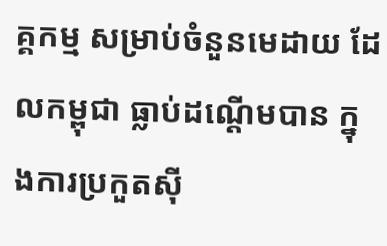គ្គកម្ម សម្រាប់ចំនួនមេដាយ ដែលកម្ពុជា ធ្លាប់ដណ្តើមបាន ក្នុងការប្រកួតស៊ី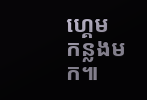ហ្គេម កន្លងមក៕